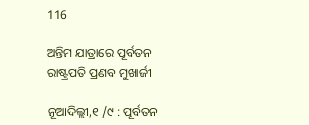116

ଅନ୍ତିମ ଯାତ୍ରାରେ ପୂର୍ବତନ ରାଷ୍ଟ୍ରପତି ପ୍ରଣବ ମୁଖାର୍ଜୀ

ନୂଆଦିଲ୍ଲୀ,୧ /୯ : ପୂର୍ବତନ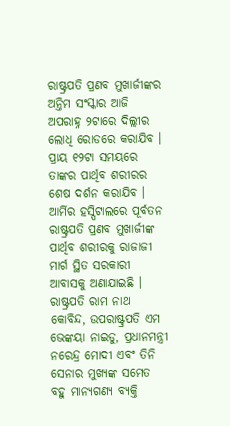ରାଷ୍ଟ୍ରପତି ପ୍ରଣବ ମୁଖାର୍ଜୀଙ୍କର ଅନ୍ତିମ ସଂସ୍କାର ଆଜି ଅପରାହ୍ନ ୨ଟାରେ ଦିଲ୍ଲୀର ଲୋଧି ରୋଡରେ କରାଯିବ । ପ୍ରାୟ ୧୨ଟା ସମୟରେ ତାଙ୍କର ପାର୍ଥିବ ଶରୀରର ଶେଷ ଦର୍ଶନ କରାଯିବ ।  ଆର୍ମିର ହସ୍ପିଟାଲରେ ପୂର୍ବତନ ରାଷ୍ଟ୍ରପତି ପ୍ରଣବ ମୁଖାର୍ଜୀଙ୍କ ପାର୍ଥିବ ଶରୀରକୁ ରାଜାଜୀ ମାର୍ଗ ସ୍ଥିତ ସରକାରୀ ଆବାସକୁ ଅଣାଯାଇଛି । ରାଷ୍ଟ୍ରପତି ରାମ ନାଥ କୋବିନ୍ଦ, ଉପରାଷ୍ଟ୍ରପତି ଏମ ଭେଙ୍କୟା ନାଇଡୁ, ପ୍ରଧାନମନ୍ତ୍ରୀ ନରେନ୍ଦ୍ର ମୋଦୀ ଏବଂ ତିନି ସେନାର ମୁଖ୍ୟଙ୍କ ସମେତ ବହୁ ମାନ୍ୟଗଣ୍ୟ ବ୍ୟକ୍ତି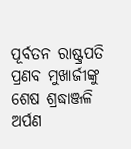ପୂର୍ବତନ ରାଷ୍ଟ୍ରପତି ପ୍ରଣବ ମୁଖାର୍ଜୀଙ୍କୁ ଶେଷ ଶ୍ରଦ୍ଧାଞ୍ଜଳି ଅର୍ପଣ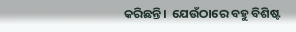କରିଛନ୍ତି।  ଯେଉଁଠାରେ ବହୁ ବିଶିଷ୍ଟ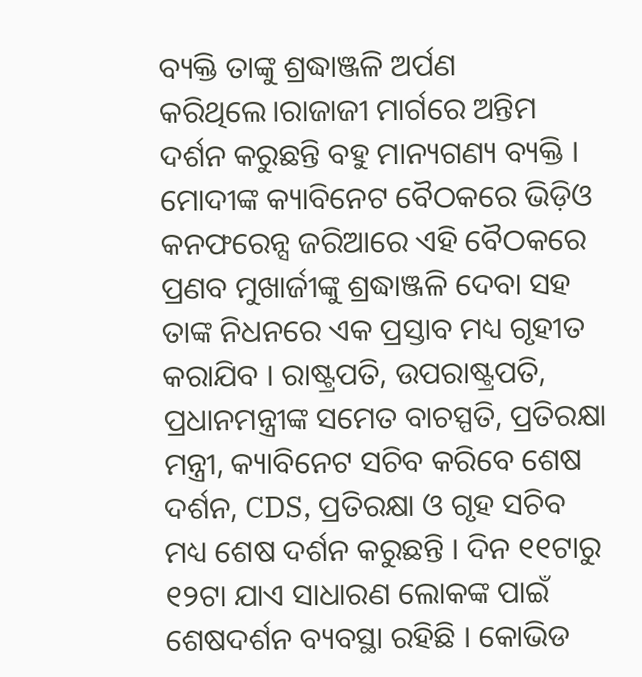ବ୍ୟକ୍ତି ତାଙ୍କୁ ଶ୍ରଦ୍ଧାଞ୍ଜଳି ଅର୍ପଣ କରିଥିଲେ।ରାଜାଜୀ ମାର୍ଗରେ ଅନ୍ତିମ ଦର୍ଶନ କରୁଛନ୍ତି ବହୁ ମାନ୍ୟଗଣ୍ୟ ବ୍ୟକ୍ତି । ମୋଦୀଙ୍କ କ୍ୟାବିନେଟ ବୈଠକରେ ଭିଡ଼ିଓ କନଫରେନ୍ସ ଜରିଆରେ ଏହି ବୈଠକରେ ପ୍ରଣବ ମୁଖାର୍ଜୀଙ୍କୁ ଶ୍ରଦ୍ଧାଞ୍ଜଳି ଦେବା ସହ ତାଙ୍କ ନିଧନରେ ଏକ ପ୍ରସ୍ତାବ ମଧ୍ୟ ଗୃହୀତ କରାଯିବ । ରାଷ୍ଟ୍ରପତି, ଉପରାଷ୍ଟ୍ରପତି, ପ୍ରଧାନମନ୍ତ୍ରୀଙ୍କ ସମେତ ବାଚସ୍ପତି, ପ୍ରତିରକ୍ଷା ମନ୍ତ୍ରୀ, କ୍ୟାବିନେଟ ସଚିବ କରିବେ ଶେଷ ଦର୍ଶନ, CDS, ପ୍ରତିରକ୍ଷା ଓ ଗୃହ ସଚିବ ମଧ୍ୟ ଶେଷ ଦର୍ଶନ କରୁଛନ୍ତି । ଦିନ ୧୧ଟାରୁ ୧୨ଟା ଯାଏ ସାଧାରଣ ଲୋକଙ୍କ ପାଇଁ ଶେଷଦର୍ଶନ ବ୍ୟବସ୍ଥା ରହିଛି । କୋଭିଡ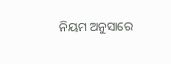ନିୟମ ଅନୁସାରେ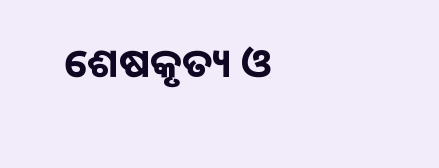ଶେଷକୃତ୍ୟ ଓ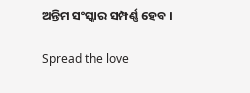ଅନ୍ତିମ ସଂସ୍କାର ସମ୍ପର୍ଣ୍ଣ ହେବ ।

Spread the love